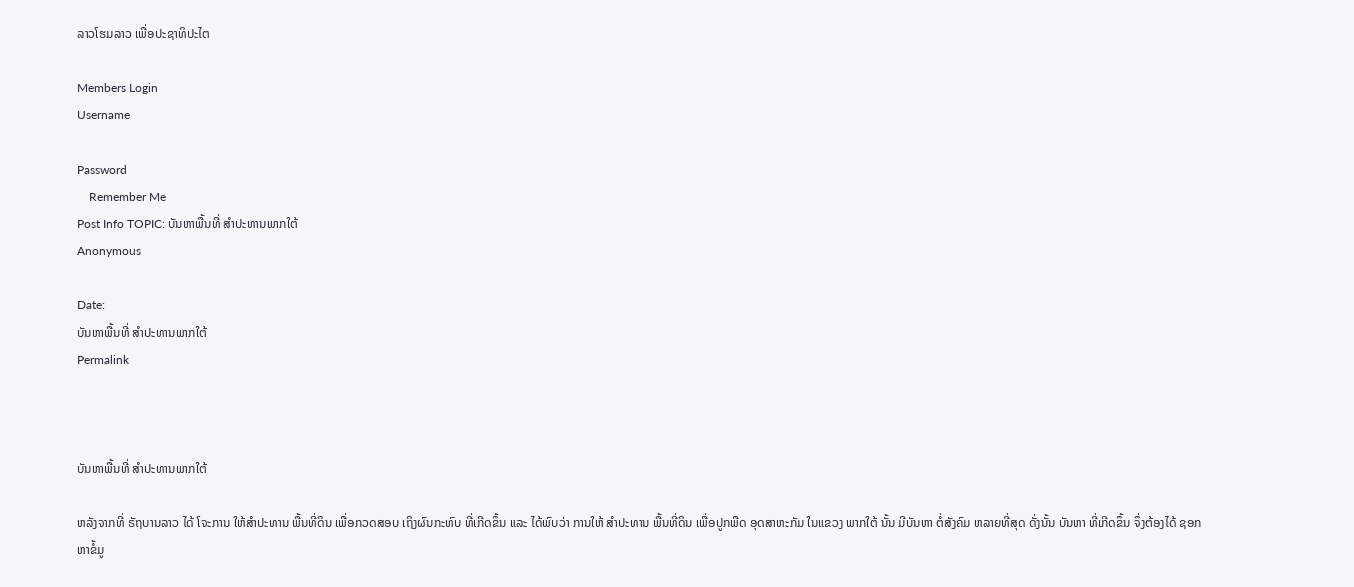ລາວໂຮມລາວ ເພື່ອປະຊາທິປະໄຕ

Members Login
Username

Password
    Remember Me
Post Info TOPIC: ບັນຫາພື້ນທີ່ ສໍາປະທານພາກໃຕ້
Anonymous

Date:
ບັນຫາພື້ນທີ່ ສໍາປະທານພາກໃຕ້
Permalink



ບັນຫາພື້ນທີ່ ສໍາປະທານພາກໃຕ້

ຫລັງຈາກທີ່ ຣັຖບານລາວ ໄດ້ ໂຈະການ ໃຫ້ສໍາປະທານ ພື້ນທີ່ດິນ ເພື່ອກວດສອບ ເຖິງຜົນກະທົບ ທີ່ເກີດຂຶ້ນ ແລະ ໄດ້ພົບວ່າ ການໃຫ້ ສໍາປະທານ ພື້ນທີ່ດິນ ເພື່ອປູກພືດ ອຸດສາຫະກັມ ໃນແຂວງ ພາກໃຕ້ ນັ້ນ ມີບັນຫາ ຕໍ່ສັງຄົມ ຫລາຍທີ່ສຸດ ດັ່ງນັ້ນ ບັນຫາ ທີ່ເກີດຂຶ້ນ ຈຶ່ງຕ້ອງໄດ້ ຊອກຫາຂໍ້ມູ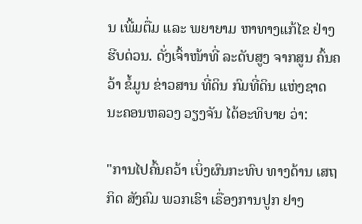ນ ເພີ້ມຕື່ມ ແລະ ພຍາຍາມ ຫາທາງແກ້ໄຂ ຢ່າງຮີບດ່ວນ. ດັ່ງເຈົ້າໜ້າທີ່ ລະດັບສູງ ຈາກສູນ ຄົ້ນຄວ້າ ຂໍ້ມູນ ຂ່າວສານ ທີ່ດິນ ກົມທີ່ດິນ ແຫ່ງຊາດ ນະຄອນຫລວງ ວຽງຈັນ ໄດ້ອະທິບາຍ ວ່າ:

"ການໄປຄົ້ນຄວ້າ ເບິ່ງຜົນກະທົບ ທາງດ້ານ ເສຖກິດ ສັງຄົມ ພວກເຮົາ ເຣື່ອງການປູກ ຢາງ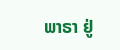ພາຣາ ຢູ່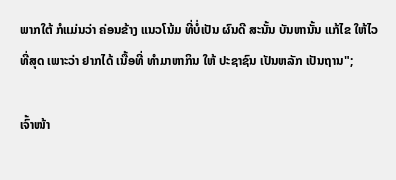ພາກໃຕ້ ກໍແມ່ນວ່າ ຄ່ອນຂ້າງ ແນວໂນ້ມ ທີ່ບໍ່ເປັນ ຜົນດີ ສະນັ້ນ ບັນຫານັ້ນ ແກ້ໄຂ ໃຫ້ໄວ ທີ່ສຸດ ເພາະວ່າ ຢາກໄດ້ ເນື້ອທີ່ ທໍາມາຫາກິນ ໃຫ້ ປະຊາຊົນ ເປັນຫລັກ ເປັນຖານ";

ເຈົ້າໜ້າ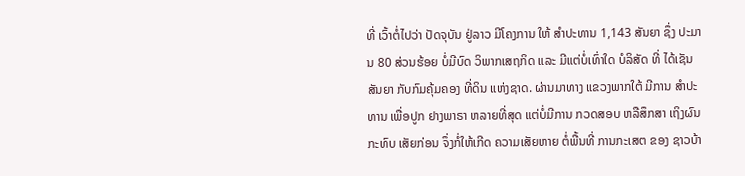ທີ່ ເວົ້າຕໍ່ໄປວ່າ ປັດຈຸບັນ ຢູ່ລາວ ມີໂຄງການ ໃຫ້ ສໍາປະທານ 1,143 ສັນຍາ ຊຶ່ງ ປະມານ 80 ສ່ວນຮ້ອຍ ບໍ່ມີບົດ ວິພາກເສຖກິດ ແລະ ມີແຕ່ບໍ່ເທົ່າໃດ ບໍລິສັດ ທີ່ ໄດ້ເຊັນສັນຍາ ກັບກົມຄຸ້ມຄອງ ທີ່ດິນ ແຫ່ງຊາດ. ຜ່ານມາທາງ ແຂວງພາກໃຕ້ ມີການ ສໍາປະທານ ເພື່ອປູກ ຢາງພາຣາ ຫລາຍທີ່ສຸດ ແຕ່ບໍ່ມີການ ກວດສອບ ຫລືສຶກສາ ເຖິງຜົນກະທົບ ເສັຍກ່ອນ ຈຶ່ງກໍ່ໃຫ້ເກີດ ຄວາມເສັຍຫາຍ ຕໍ່ພື້ນທີ່ ການກະເສຕ ຂອງ ຊາວບ້າ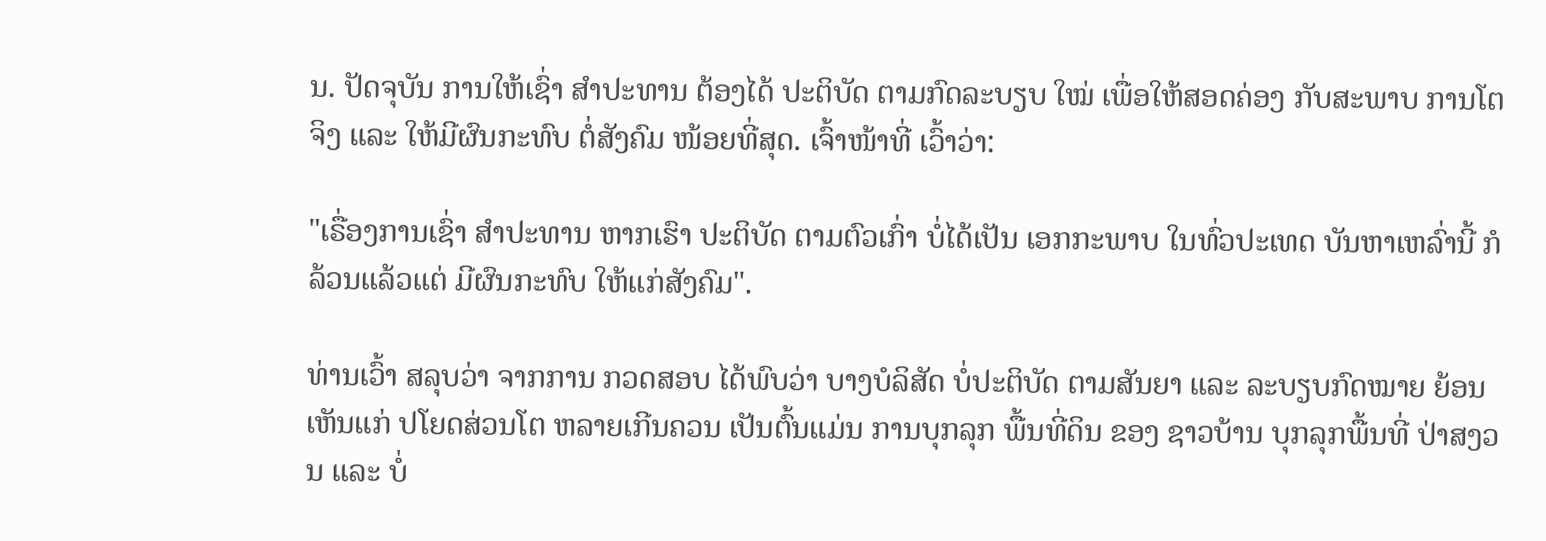ນ. ປັດຈຸບັນ ການໃຫ້ເຊົ່າ ສໍາປະທານ ຕ້ອງໄດ້ ປະຕິບັດ ຕາມກົດລະບຽບ ໃໝ່ ເພື່ອໃຫ້ສອດຄ່ອງ ກັບສະພາບ ການໂຕຈິງ ແລະ ໃຫ້ມີຜົນກະທົບ ຕໍ່ສັງຄົມ ໜ້ອຍທີ່ສຸດ. ເຈົ້າໜ້າທີ່ ເວົ້າວ່າ:

"ເຣື່ອງການເຊົ່າ ສໍາປະທານ ຫາກເຮົາ ປະຕິບັດ ຕາມຕົວເກົ່າ ບໍ່ໄດ້ເປັນ ເອກກະພາບ ໃນທົ່ວປະເທດ ບັນຫາເຫລົ່ານີ້ ກໍລ້ວນແລ້ວແຕ່ ມີຜົນກະທົບ ໃຫ້ແກ່ສັງຄົມ".

ທ່ານເວົ້າ ສລຸບວ່າ ຈາກການ ກວດສອບ ໄດ້ພົບວ່າ ບາງບໍລິສັດ ບໍ່ປະຕິບັດ ຕາມສັນຍາ ແລະ ລະບຽບກົດໝາຍ ຍ້ອນເຫັນແກ່ ປໂຍດສ່ວນໂຕ ຫລາຍເກີນຄວນ ເປັນຕົ້ນແມ່ນ ການບຸກລຸກ ພື້ນທີ່ດິນ ຂອງ ຊາວບ້ານ ບຸກລຸກພື້ນທີ່ ປ່າສງວນ ແລະ ບໍ່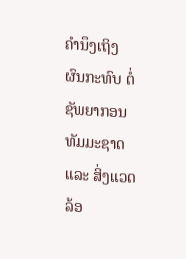ຄໍານຶງເຖິງ ຜົນກະທົບ ຕໍ່ຊັພຍາກອນ ທັມມະຊາດ ແລະ ສິ່ງແວດລ້ອ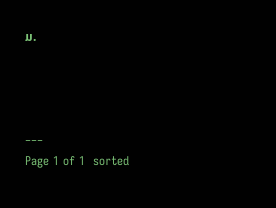ມ.



___
Page 1 of 1  sorted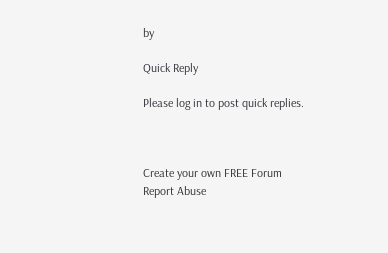by

Quick Reply

Please log in to post quick replies.



Create your own FREE Forum
Report Abuse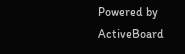Powered by ActiveBoard